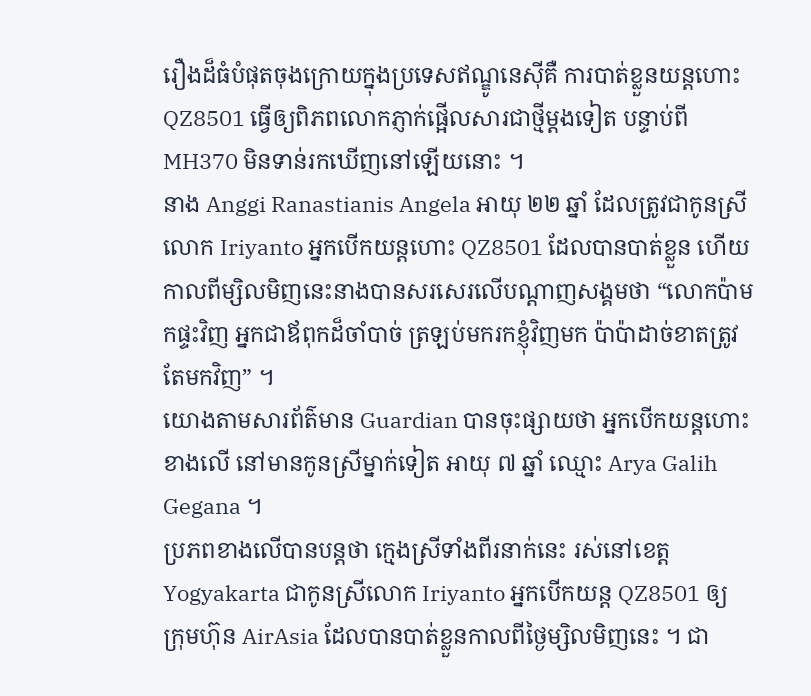រឿងដ៏ធំបំផុតចុងក្រោយក្នុងប្រទេសឥណ្ឌូនេស៊ីគឺ ការបាត់ខ្លួនយន្តហោះ QZ8501 ធ្វើឲ្យពិភពលោកភ្ញាក់ផ្អើលសារជាថ្មីម្តងទៀត បន្ទាប់ពី MH370 មិនទាន់រកឃើញនៅឡើយនោះ ។
នាង Anggi Ranastianis Angela អាយុ ២២ ឆ្នាំ ដែលត្រូវជាកូនស្រី លោក Iriyanto អ្នកបើកយន្តហោះ QZ8501 ដែលបានបាត់ខ្លួន ហើយកាលពីម្សិលមិញនេះនាងបានសរសេរលើបណ្តាញសង្គមថា “លោកប៉ាមកផ្ទះវិញ អ្នកជាឪពុកដ៏ចាំបាច់ ត្រឡប់មករកខ្ញុំវិញមក ប៉ាប៉ាដាច់ខាតត្រូវតែមកវិញ” ។
យោងតាមសារព័ត៌មាន Guardian បានចុះផ្សាយថា អ្នកបើកយន្តហោះខាងលើ នៅមានកូនស្រីម្នាក់ទៀត អាយុ ៧ ឆ្នាំ ឈ្មោះ Arya Galih Gegana ។
ប្រភពខាងលើបានបន្តថា ក្មេងស្រីទាំងពីរនាក់នេះ រស់នៅខេត្ត Yogyakarta ជាកូនស្រីលោក Iriyanto អ្នកបើកយន្ត QZ8501 ឲ្យ ក្រុមហ៊ុន AirAsia ដែលបានបាត់ខ្លួនកាលពីថ្ងៃម្សិលមិញនេះ ។ ជា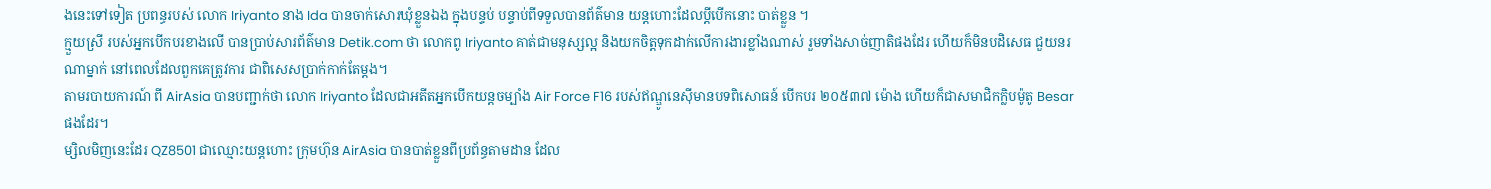ងនេះទៅទៀត ប្រពន្ធរបស់ លោក Iriyanto នាង Ida បានចាក់សោរឃុំខ្លួនឯង ក្នុងបន្ទប់ បន្ទាប់ពីទទួលបានព័ត៌មាន យន្តហោះដែលប្តីបើកនោះ បាត់ខ្លួន ។
ក្មួយស្រី របស់អ្នកបើកបរខាងលើ បានប្រាប់សារព័ត៌មាន Detik.com ថា លោកពូ Iriyanto គាត់ជាមនុស្សល្អ និងយកចិត្តទុកដាក់លើការងារខ្លាំងណាស់ រួមទាំងសាច់ញាតិផងដែរ ហើយក៏មិនបដិសេធ ជួយនរណាម្នាក់ នៅពេលដែលពួកគេត្រូវការ ជាពិសេសប្រាក់កាក់តែម្តង។
តាមរបាយការណ៍ ពី AirAsia បានបញ្ជាក់ថា លោក Iriyanto ដែលជាអតីតអ្នកបើកយន្តចម្បាំង Air Force F16 របស់ឥណ្ឌូនេស៊ីមានបទពិសោធន៍ បើកបរ ២០៥៣៧ ម៉ោង ហើយក៏ជាសមាជិកក្លិបម៉ូតូ Besar ផងដែរ។
ម្សិលមិញនេះដែរ QZ8501 ជាឈ្មោះយន្តហោះ ក្រុមហ៊ុន AirAsia បានបាត់ខ្លួនពីប្រព័ន្ធតាមដាន ដែល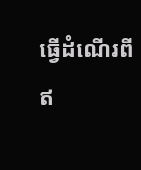ធ្វើដំណើរពី ឥ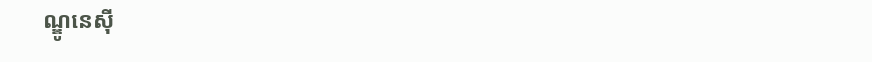ណ្ឌូនេស៊ី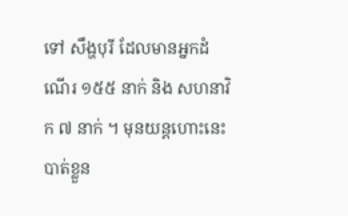ទៅ សឹង្ហបុរី ដែលមានអ្នកដំណើរ ១៥៥ នាក់ និង សហនាវិក ៧ នាក់ ។ មុនយន្តហោះនេះបាត់ខ្លួន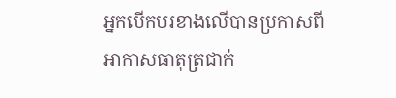អ្នកបើកបរខាងលើបានប្រកាសពីអាកាសធាតុត្រជាក់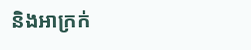និងអាក្រក់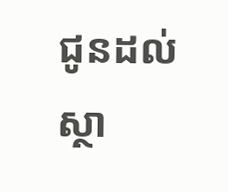ជូនដល់ស្ថា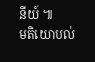នីយ៍ ៕
មតិយោបល់